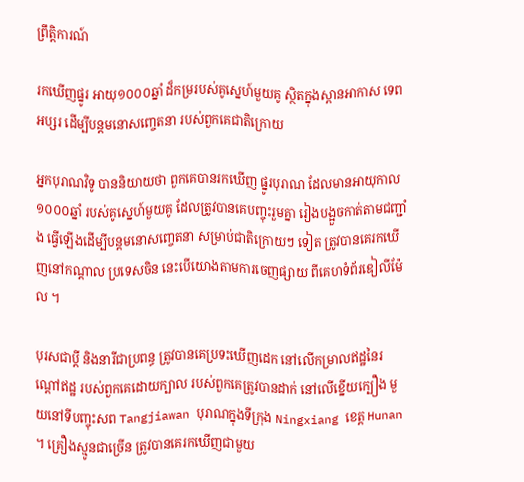ព្រឹត្តិការណ៍

រកឃើញផ្នូរ អាយុ១០០០ឆ្នាំ ដ៏កម្ររបស់គូស្នេហ៍មួយគូ ស្ថិតក្នុងស្ពានអាកាស ទេពអប្សរ ដើម្បីបន្តមនោសញ្ចេតនា របស់ពួកគេជាតិក្រោយ

អ្នកបុរាណវិទូ បាននិយាយថា ពួកគេបានរកឃើញ ផ្នូរបុរាណ ដែលមានអាយុកាល ១០០០ឆ្នាំ របស់គូស្នេហ៍មួយគូ ដែលត្រូវបានគេបញ្ចុះរួមគ្នា រៀងបង្អួចកាត់តាមជញ្ជាំង ធ្វើឡើងដើម្បីបន្តមនោសញ្ចេតនា សម្រាប់ជាតិក្រោយៗ ទៀត ត្រូវបានគេរកឃើញនៅកណ្តាល ប្រទេសចិន នេះបើយោងតាមការចេញផ្សាយ ពីគេហទំព័រឌៀលីម៉ែល ។

បុរសជាប្តី និងនារីជាប្រពន្ធ ត្រូវបានគេប្រទះឃើញដេក នៅលើកម្រាលឥដ្ឋនៃរណ្តៅឥដ្ឋ របស់ពួកគេដោយក្បាល របស់ពួកគេត្រូវបានដាក់ នៅលើខ្នើយក្បឿង មួយនៅទីបញ្ចុះសព Tangjiawan បុរាណក្នុងទីក្រុង Ningxiang ខេត្ត Hunan ។ គ្រឿងស្មូនជាច្រើន ត្រូវបានគេរកឃើញជាមួយ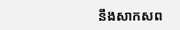នឹងសាកសព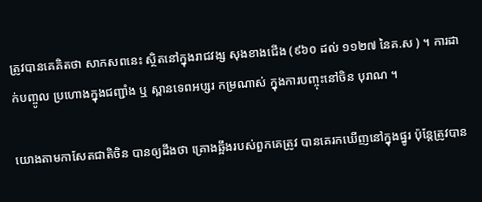ត្រូវបានគេគិតថា សាកសពនេះ ស្ថិតនៅក្នុងរាជវង្ស សុងខាងជើង (៩៦០ ដល់ ១១២៧ នៃគ.ស ) ។ ការដាក់បញ្ចូល ប្រហោងក្នុងជញ្ជាំង ឬ ស្ពានទេពអប្សរ កម្រណាស់ ក្នុងការបញ្ចុះនៅចិន បុរាណ ។

យោងតាមកាសែតជាតិចិន បានឲ្យដឹងថា គ្រោងឆ្អឹងរបស់ពួកគេត្រូវ បានគេរកឃើញនៅក្នុងផ្នូរ ប៉ុន្តែត្រូវបាន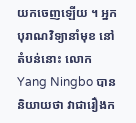យកចេញឡើយ ។ អ្នកបុរាណវិទ្យានាំមុខ នៅតំបន់នោះ លោកYang Ningbo បាននិយាយថា វាជារឿងក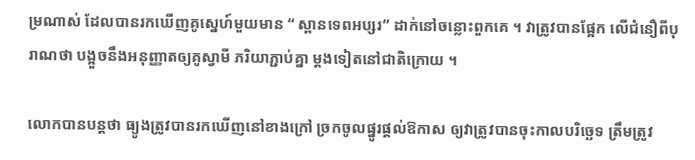ម្រណាស់ ដែលបានរកឃើញគូស្នេហ៍មួយមាន “ ស្ពានទេពអប្សរ” ដាក់នៅចន្លោះពួកគេ ។ វាត្រូវបានផ្អែក លើជំនឿពីបុរាណថា បង្អួចនឹងអនុញ្ញាតឲ្យគូស្វាមី ភរិយាភ្ជាប់គ្នា ម្តងទៀតនៅជាតិក្រោយ ។

លោកបានបន្តថា ធ្យូងត្រូវបានរកឃើញនៅខាងក្រៅ ច្រកចូលផ្នូរផ្តល់ឱកាស ឲ្យវាត្រូវបានចុះកាលបរិច្ឆេទ ត្រឹមត្រូវ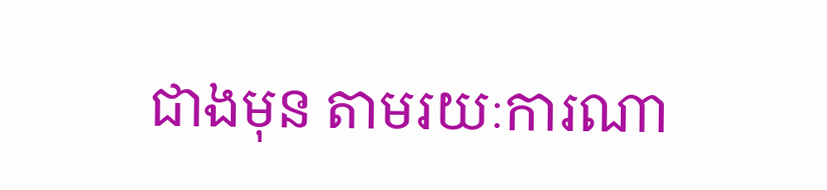ជាងមុន តាមរយៈការណា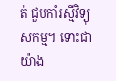ត់ ជួបកាំរស្មីវិទ្យុសកម្ម។ ទោះជាយ៉ាង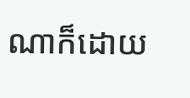ណាក៏ដោយ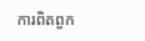ការពិតពួក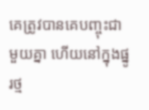គេត្រូវបានគេបញ្ចុះជាមួយគ្នា ហើយនៅក្នុងផ្នូរថ្ម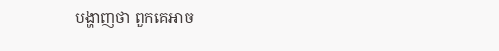បង្ហាញថា ពួកគេអាច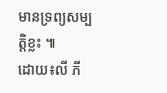មានទ្រព្យសម្បត្តិខ្លះ ៕
ដោយ៖លី ភី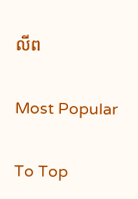លីព

Most Popular

To Top